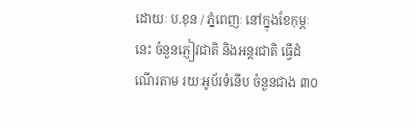ដោយៈ ប.ខុន / ភ្នំពេញៈ នៅក្នុងខែកុម្ភៈនេះ ចំនួនភ្ញៀវជាតិ និងអន្តរជាតិ ធ្វើដំណើរតាម រយៈអូប័រទំនើប ចំនួនជាង ៣០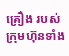គ្រឿង របស់ក្រុមហ៊ុនទាំង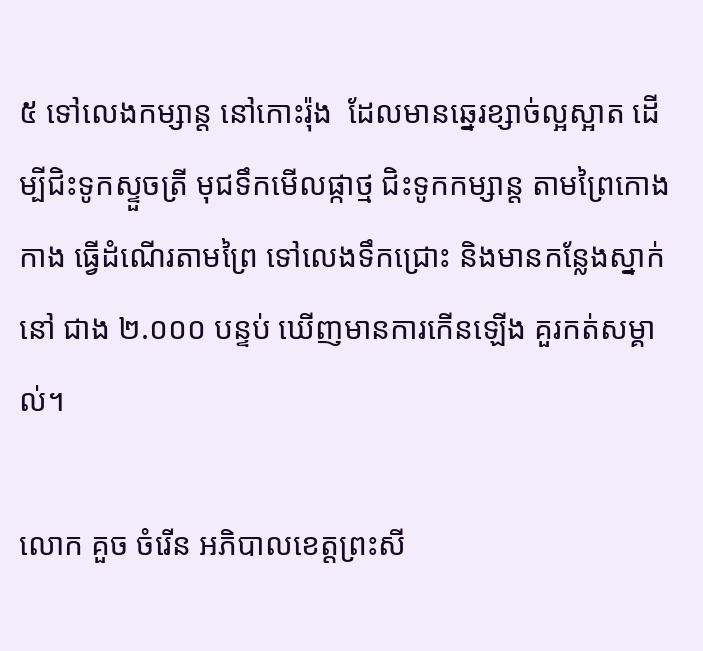៥ ទៅលេងកម្សាន្ត នៅកោះរ៉ុង  ដែលមានឆ្នេរខ្សាច់ល្អស្អាត ដើម្បីជិះទូកស្ទួចត្រី មុជទឹកមើលផ្កាថ្ម ជិះទូកកម្សាន្ត តាមព្រៃកោងកាង ធ្វើដំណើរតាមព្រៃ ទៅលេងទឹកជ្រោះ និងមានកន្លែងស្នាក់នៅ ជាង ២.០០០ បន្ទប់ ឃើញមានការកើនឡើង គួរកត់សម្គាល់។

លោក គួច ចំរើន អភិបាលខេត្តព្រះសី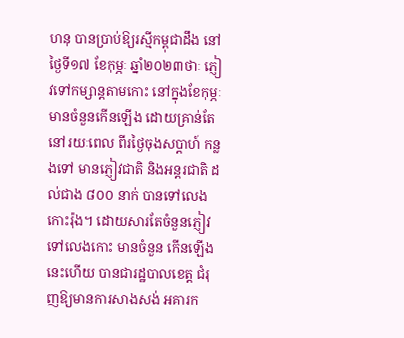ហនុ បានប្រាប់ឱ្យរស្មីកម្ពុជាដឹង នៅថ្ងៃទី១៧ ខែកុម្ភៈ ឆ្នាំ២០២៣ថាៈ ភ្ញៀវទៅកម្សាន្តតាមកោះ នៅក្នុងខែកុម្ភៈ មានចំនួនកើនឡើង ដោយគ្រាន់តែនៅរយៈពេល ពីរថ្ងៃចុងសប្តាហ៍ កន្លងទៅ មានភ្ញៀវជាតិ និងអន្តរជាតិ ដល់ជាង ៨០០ នាក់ បានទៅលេងកោះរ៉ុង។ ដោយសារតែចំនួនភ្ញៀវ ទៅលេងកោះ មានចំនួន កើនឡើងនេះហើយ បានជារដ្ឋបាលខេត្ត ជំរុញឱ្យមានការសាងសង់ អគារក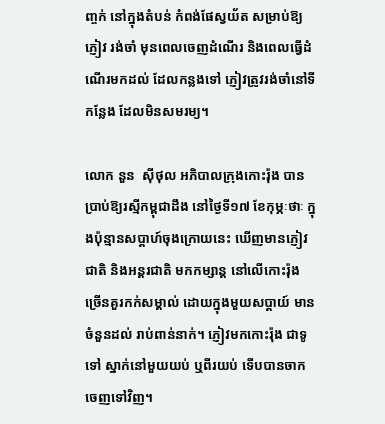ញ្ចក់ នៅក្នុងតំបន់ កំពង់ផែស្វយ័ត សម្រាប់ឱ្យភ្ញៀវ រង់ចាំ មុនពេលចេញដំណើរ និងពេលធ្វើដំណើរមកដល់ ដែលកន្លងទៅ ភ្ញៀវត្រូវរង់ចាំនៅទីកន្លែង ដែលមិនសមរម្យ។

លោក នួន  ស៊ីថុល អភិបាលក្រុងកោះរ៉ុង បានប្រាប់ឱ្យរស្មីកម្ពុជាដឹង នៅថ្ងៃទី១៧ ខែកុម្ភៈថាៈ ក្នុងប៉ុន្មានសប្តាហ៍ចុងក្រោយនេះ ឃើញមានភ្ញៀវជាតិ និងអន្តរជាតិ មកកម្សាន្ត នៅលើកោះរ៉ុង ច្រើនគួរកក់សម្គាល់ ដោយក្នុងមួយសប្តាយ៍ មានចំនួនដល់ រាប់ពាន់នាក់។ ភ្ញៀវមកកោះរ៉ុង ជាទូទៅ ស្នាក់នៅមួយយប់ ឬពីរយប់ ទើបបានចាកចេញទៅវិញ។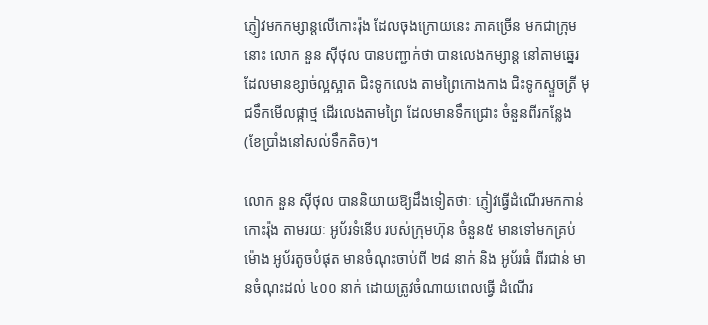ភ្ញៀវមកកម្សាន្តលើកោះរ៉ុង ដែលចុងក្រោយនេះ ភាគច្រើន មកជាក្រុមនោះ លោក នួន ស៊ីថុល បានបញ្ជាក់ថា បានលេងកម្សាន្ត នៅតាមឆ្នេរដែលមានខ្សាច់ល្អស្អាត ជិះទូកលេង តាមព្រៃកោងកាង ជិះទូកស្ទួចត្រី មុជទឹកមើលផ្កាថ្ម ដើរលេងតាមព្រៃ ដែលមានទឹកជ្រោះ ចំនួនពីរកន្លែង (ខែប្រាំងនៅសល់ទឹកតិច)។

លោក នួន ស៊ីថុល បាននិយាយឱ្យដឹងទៀតថាៈ ភ្ញៀវធ្វើដំណើរមកកាន់កោះរ៉ុង តាមរយៈ អូប័រទំនើប របស់ក្រុមហ៊ុន ចំនួន៥ មានទៅមកគ្រប់ម៉ោង អូប័រតូចបំផុត មានចំណុះចាប់ពី ២៨ នាក់ និង អូប័រធំ ពីរជាន់ មានចំណុះដល់ ៤០០ នាក់ ដោយត្រូវចំណាយពេលធ្វើ ដំណើរ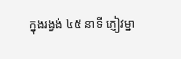ក្នុងរង្វង់ ៤៥ នាទី ភ្ញៀវម្នា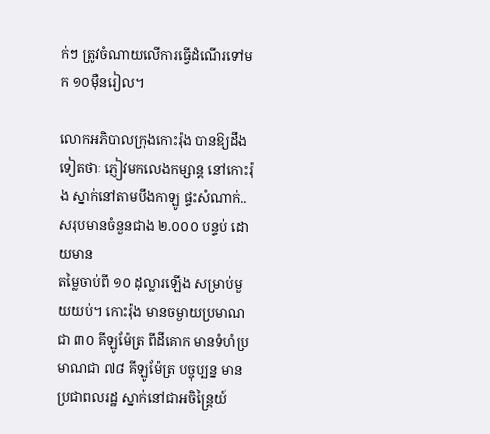ក់ៗ ត្រូវចំណាយលើការធ្វើដំណើរទៅមក ១០ម៉ឺនរៀល។

លោកអភិបាលក្រុងកោះរ៉ុង បានឱ្យដឹងទៀតថាៈ ភ្ញៀវមកលេងកម្សាន្ត នៅកោះរ៉ុង ស្នាក់នៅតាមបឹងកាឡូ ផ្ទះសំណាក់.. សរុបមានចំនួនជាង ២.០០០ បន្ទប់ ដោយមាន
តម្លៃចាប់ពី ១០ ដុល្លារឡើង សម្រាប់មួយយប់។ កោះរ៉ុង មានចម្ងាយប្រមាណជា ៣០ គីឡូម៉ែត្រ ពីដីគោក មានទំហំប្រមាណជា ៧៨ គីឡូម៉ែត្រ បច្ចុប្បន្ន មានប្រជាពលរដ្ឋ ស្នាក់នៅជាអចិន្ត្រៃយ៍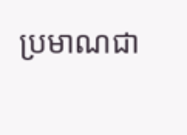ប្រមាណជា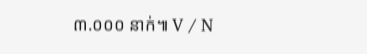៣.០០០ នាក់៕ V / N